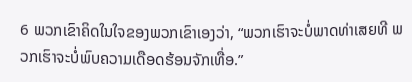6 ພວກເຂົາຄິດໃນໃຈຂອງພວກເຂົາເອງວ່າ, “ພວກເຮົາຈະບໍ່ພາດທ່າເສຍທີ ພວກເຮົາຈະບໍ່ພົບຄວາມເດືອດຮ້ອນຈັກເທື່ອ.”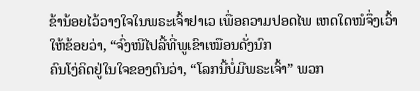ຂ້ານ້ອຍໄວ້ວາງໃຈໃນພຣະເຈົ້າຢາເວ ເພື່ອຄວາມປອດໄພ ເຫດໃດໜໍຈຶ່ງເວົ້າໃຫ້ຂ້ອຍວ່າ, “ຈົ່ງໜີໄປລີ້ທີ່ພູເຂົາເໝືອນດັ່ງນົກ
ຄົນໂງ່ຄິດຢູ່ໃນໃຈຂອງຕົນວ່າ, “ໂລກນີ້ບໍ່ມີພຣະເຈົ້າ” ພວກ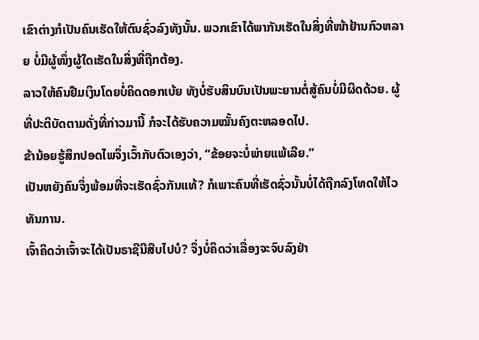ເຂົາຕ່າງກໍເປັນຄົນເຮັດໃຫ້ຕົນຊົ່ວລົງທັງນັ້ນ. ພວກເຂົາໄດ້ພາກັນເຮັດໃນສິ່ງທີ່ໜ້າຢ້ານກົວຫລາຍ ບໍ່ມີຜູ້ໜຶ່ງຜູ້ໃດເຮັດໃນສິ່ງທີ່ຖືກຕ້ອງ.
ລາວໃຫ້ຄົນຢືມເງິນໂດຍບໍ່ຄິດດອກເບ້ຍ ທັງບໍ່ຮັບສິນບົນເປັນພະຍານຕໍ່ສູ້ຄົນບໍ່ມີຜິດດ້ວຍ. ຜູ້ທີ່ປະຕິບັດຕາມດັ່ງທີ່ກ່າວມານີ້ ກໍຈະໄດ້ຮັບຄວາມໝັ້ນຄົງຕະຫລອດໄປ.
ຂ້ານ້ອຍຮູ້ສຶກປອດໄພຈຶ່ງເວົ້າກັບຕົວເອງວ່າ, “ຂ້ອຍຈະບໍ່ພ່າຍແພ້ເລີຍ.”
ເປັນຫຍັງຄົນຈຶ່ງພ້ອມທີ່ຈະເຮັດຊົ່ວກັນແທ້? ກໍເພາະຄົນທີ່ເຮັດຊົ່ວນັ້ນບໍ່ໄດ້ຖືກລົງໂທດໃຫ້ໄວທັນການ.
ເຈົ້າຄິດວ່າເຈົ້າຈະໄດ້ເປັນຣາຊີນີສືບໄປບໍ? ຈຶ່ງບໍ່ຄິດວ່າເລື່ອງຈະຈົບລົງຢ່າ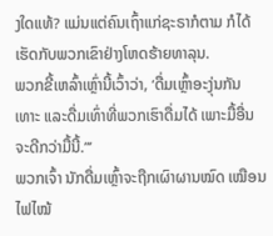ງໃດແທ້? ແມ່ນແຕ່ຄົນເຖົ້າແກ່ຊະຣາກໍຕາມ ກໍໄດ້ເຮັດກັບພວກເຂົາຢ່າງໂຫດຮ້າຍທາລຸນ.
ພວກຂີ້ເຫລົ້າເຫຼົ່ານີ້ເວົ້າວ່າ, ‘ດື່ມເຫຼົ້າອະງຸ່ນກັນເທາະ ແລະດື່ມເທົ່າທີ່ພວກເຮົາດື່ມໄດ້ ເພາະມື້ອື່ນຈະດີກວ່າມື້ນີ້.”’
ພວກເຈົ້າ ນັກດື່ມເຫຼົ້າຈະຖືກເຜົາຜານໝົດ ເໝືອນໄຟໄໝ້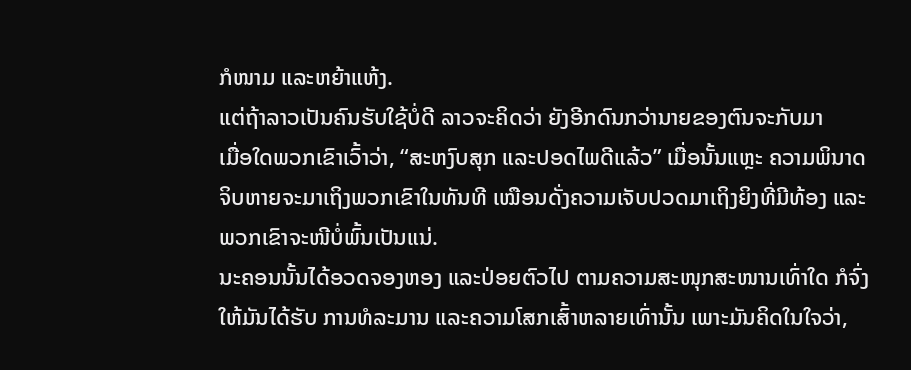ກໍໜາມ ແລະຫຍ້າແຫ້ງ.
ແຕ່ຖ້າລາວເປັນຄົນຮັບໃຊ້ບໍ່ດີ ລາວຈະຄິດວ່າ ຍັງອີກດົນກວ່ານາຍຂອງຕົນຈະກັບມາ
ເມື່ອໃດພວກເຂົາເວົ້າວ່າ, “ສະຫງົບສຸກ ແລະປອດໄພດີແລ້ວ” ເມື່ອນັ້ນແຫຼະ ຄວາມພິນາດຈິບຫາຍຈະມາເຖິງພວກເຂົາໃນທັນທີ ເໝືອນດັ່ງຄວາມເຈັບປວດມາເຖິງຍິງທີ່ມີທ້ອງ ແລະພວກເຂົາຈະໜີບໍ່ພົ້ນເປັນແນ່.
ນະຄອນນັ້ນໄດ້ອວດຈອງຫອງ ແລະປ່ອຍຕົວໄປ ຕາມຄວາມສະໜຸກສະໜານເທົ່າໃດ ກໍຈົ່ງໃຫ້ມັນໄດ້ຮັບ ການທໍລະມານ ແລະຄວາມໂສກເສົ້າຫລາຍເທົ່ານັ້ນ ເພາະມັນຄິດໃນໃຈວ່າ,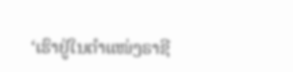‘ເຮົາຢູ່ໃນຕຳແໜ່ງຣາຊີ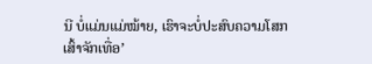ນີ ບໍ່ແມ່ນແມ່ໝ້າຍ, ເຮົາຈະບໍ່ປະສົບຄວາມໂສກເສົ້າຈັກເທື່ອ’